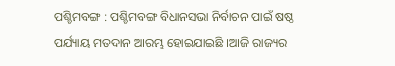ପଶ୍ଚିମବଙ୍ଗ : ପଶ୍ଚିମବଙ୍ଗ ବିଧାନସଭା ନିର୍ବାଚନ ପାଇଁ ଷଷ୍ଠ ପର୍ଯ୍ୟାୟ ମତଦାନ ଆରମ୍ଭ ହୋଇଯାଇଛି ।ଆଜି ରାଜ୍ୟର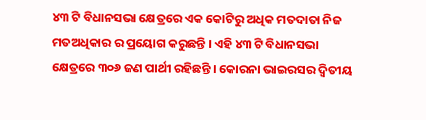୪୩ ଟି ବିଧାନସଭା କ୍ଷେତ୍ରରେ ଏକ କୋଟିରୁ ଅଧିକ ମତଦାତା ନିଜ ମତଅଧିକାର ର ପ୍ରୟୋଗ କରୁଛନ୍ତି । ଏହି ୪୩ ଟି ବିଧାନସଭା କ୍ଷେତ୍ରରେ ୩୦୬ ଜଣ ପାର୍ଥୀ ରହିଛନ୍ତି । କୋରନା ଭାଇରସର ଦ୍ୱିତୀୟ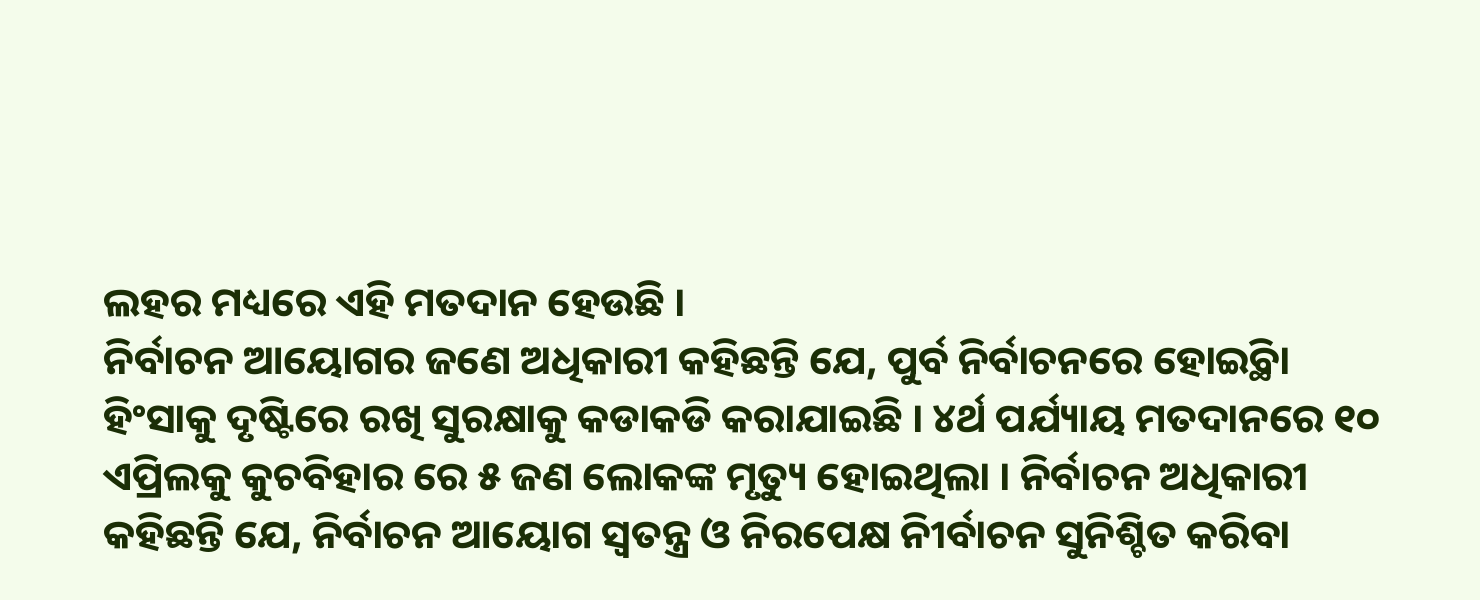ଲହର ମଧ୍ୟରେ ଏହି ମତଦାନ ହେଉଛି ।
ନିର୍ବାଚନ ଆୟୋଗର ଜଣେ ଅଧିକାରୀ କହିଛନ୍ତି ଯେ, ପୁର୍ବ ନିର୍ବାଚନରେ ହୋଇ୍ଥିବା ହିଂସାକୁ ଦୃଷ୍ଟିରେ ରଖି ସୁରକ୍ଷାକୁ କଡାକଡି କରାଯାଇଛି । ୪ର୍ଥ ପର୍ଯ୍ୟାୟ ମତଦାନରେ ୧୦ ଏପ୍ରିଲକୁ କୁଚବିହାର ରେ ୫ ଜଣ ଲୋକଙ୍କ ମୃତ୍ୟୁ ହୋଇଥିଲା । ନିର୍ବାଚନ ଅଧିକାରୀ କହିଛନ୍ତି ଯେ, ନିର୍ବାଚନ ଆୟୋଗ ସ୍ୱତନ୍ତ୍ର ଓ ନିରପେକ୍ଷ ନିୀର୍ବାଚନ ସୁନିଶ୍ଚିତ କରିବା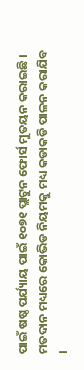ପାଇଁ ଷଷ୍ଠ ପର୍ଯ୍ୟାୟ ପାଇଁ ୧୦୭୧ ପ୍ଲାଟୁନ ଫୋର୍ସ ମୁତୟନ କରାଇଛି । ମତଦାନ ମଧ୍ୟରେ କୋଭିଡ ନିୟମକୁ ମଧ୍ୟ କଡାକଡି ପାଳନ କରାଯିବ ।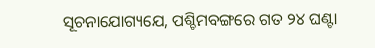ସୂଚନାଯୋଗ୍ୟଯେ, ପଶ୍ଚିମବଙ୍ଗରେ ଗତ ୨୪ ଘଣ୍ଟା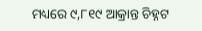ମଧ୍ୟରେ ୯,୮୧୯ ଆକ୍ରାନ୍ତ ଚିହ୍ନଟ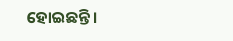ହୋଇଛନ୍ତି ।